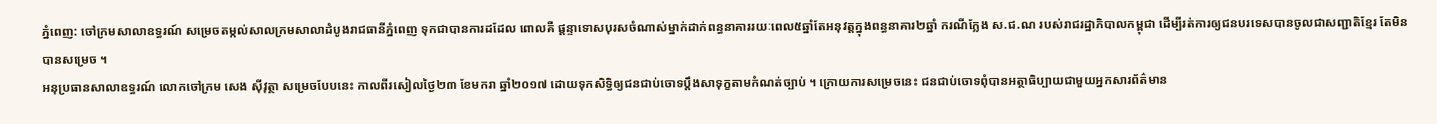ភ្នំពេញ: ចៅក្រមសាលាឧទ្ធរណ៍ សម្រេចតម្កល់សាលក្រមសាលាដំបូងរាជធានីភ្នំពេញ ទុកជាបានការដដែល ពោលគឺ ផ្តន្ទាទោសបុរសចំណាស់ម្នាក់ដាក់ពន្ធនាគាររយៈពេល៥ឆ្នាំតែអនុវត្តក្នុងពន្ធនាគារ២ឆ្នាំ ករណីក្លែង ស.ជ.ណ របស់រាជរដ្ឋាភិបាលកម្ពុជា ដើម្បីរត់ការឲ្យជនបរទេសបានចូលជាសញ្ជាតិខ្មែរ តែមិនបានសម្រេច ។
អនុប្រធានសាលាឧទ្ធរណ៍ លោកចៅក្រម សេង ស៊ីវុត្ថា សម្រេចបែបនេះ កាលពីរសៀលថ្ងៃ២៣ ខែមករា ឆ្នាំ២០១៧ ដោយទុកសិទ្ធិឲ្យជនជាប់ចោទប្តឹងសាទុក្ខតាមកំណត់ច្បាប់ ។ ក្រោយការសម្រេចនេះ ជនជាប់ចោទពុំបានអត្ថាធិប្បាយជាមួយអ្នកសារព័ត៌មាន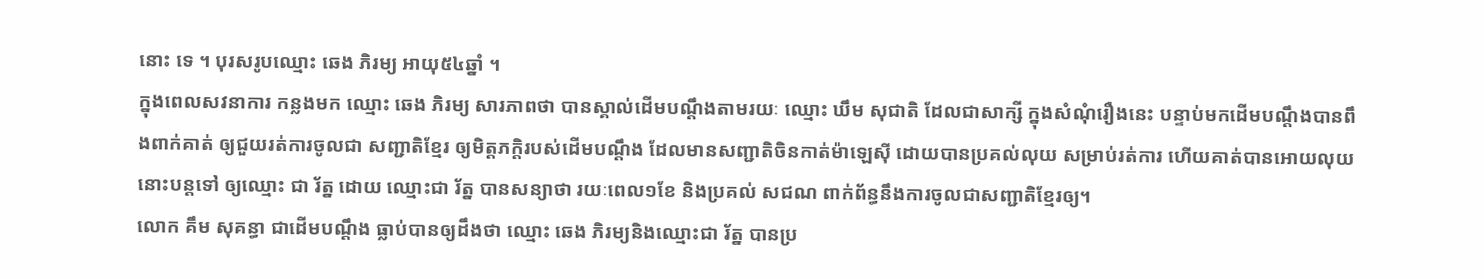នោះ ទេ ។ បុរសរូបឈ្មោះ ឆេង ភិរម្យ អាយុ៥៤ឆ្នាំ ។
ក្នុងពេលសវនាការ កន្លងមក ឈ្មោះ ឆេង ភិរម្យ សារភាពថា បានស្គាល់ដើមបណ្ដឹងតាមរយៈ ឈ្មោះ ឃឹម សុជាតិ ដែលជាសាក្សី ក្នុងសំណុំរឿងនេះ បន្ទាប់មកដើមបណ្ដឹងបានពឹងពាក់គាត់ ឲ្យជួយរត់ការចូលជា សញ្ជាតិខ្មែរ ឲ្យមិត្តភក្ដិរបស់ដើមបណ្ដឹង ដែលមានសញ្ជាតិចិនកាត់ម៉ាឡេស៊ី ដោយបានប្រគល់លុយ សម្រាប់រត់ការ ហើយគាត់បានអោយលុយនោះបន្តទៅ ឲ្យឈ្មោះ ជា រ័ត្ន ដោយ ឈ្មោះជា រ័ត្ន បានសន្យាថា រយៈពេល១ខែ និងប្រគល់ សជណ ពាក់ព័ន្ធនឹងការចូលជាសញ្ជាតិខ្មែរឲ្យ។
លោក គឹម សុគន្ធា ជាដើមបណ្ដឹង ធ្លាប់បានឲ្យដឹងថា ឈ្មោះ ឆេង ភិរម្យនិងឈ្មោះជា រ័ត្ន បានប្រ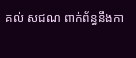គល់ សជណ ពាក់ព័ន្ធនឹងកា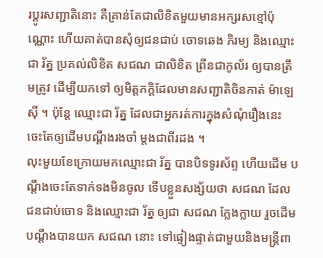រប្តូរសញ្ជាតិនោះ គឺគ្រាន់តែជាលិខិតមួយមានអក្សរសខ្មៅប៉ុណ្ណោះ ហើយគាត់បានសុំឲ្យជនជាប់ ចោទឆេង ភិរម្យ និងឈ្មោះជា រ័ត្ន ប្រគល់លិខិត សជណ ជាលិខិត ព្រីនជាកូល័រ ឲ្យបានត្រឹមត្រូវ ដើម្បីយកទៅ ឲ្យមិត្តភក្ដិដែលមានសញ្ជាតិចិនកាត់ ម៉ាឡេស៊ី ។ ប៉ុន្តែ ឈ្មោះជា រ័ត្ន ដែលជាអ្នករត់ការក្នុងសំណុំរឿងនេះ ចេះតែឲ្យដើមបណ្ដឹងរងចាំ ម្តងជាពីរដង ។
លុះមួយខែក្រោយមកឈ្មោះជា រ័ត្ន បានបិទទូរស័ព្ទ ហើយដើម បណ្ដឹងចេះតែទាក់ទងមិនចូល ទើបខ្លួនសង្ស័យថា សជណ ដែលជនជាប់ចោទ និងឈ្មោះជា រ័ត្ន ឲ្យជា សជណ ក្លែងក្លាយ រួចដើមបណ្ដឹងបានយក សជណ នោះ ទៅផ្ទៀងផ្ទាត់ជាមួយនិងមន្ត្រីពា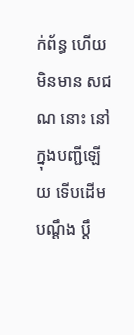ក់ព័ន្ធ ហើយមិនមាន សជណ នោះ នៅក្នុងបញ្ជីឡើយ ទើបដើមបណ្ដឹង ប្តឹ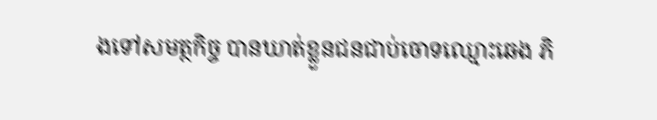ងទៅសមត្ថកិច្ច បានឃាត់ខ្លួនជនជាប់ចោទឈ្មោះឆេង ភិ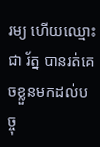រម្យ ហើយឈ្មោះ ជា រ័ត្ន បានរត់គេចខ្លួនមកដល់បច្ចុ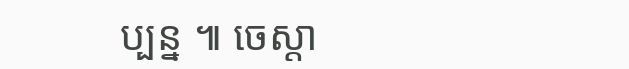ប្បន្ន ៕ ចេស្តា